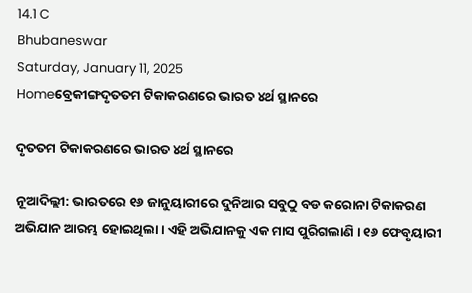14.1 C
Bhubaneswar
Saturday, January 11, 2025
Homeବ୍ରେକୀଙ୍ଗଦୃତତମ ଟିକାକରଣରେ ଭାରତ ୪ର୍ଥ ସ୍ଥାନରେ

ଦୃତତମ ଟିକାକରଣରେ ଭାରତ ୪ର୍ଥ ସ୍ଥାନରେ

ନୂଆଦିଲ୍ଲୀ: ଭାରତରେ ୧୬ ଜାନୁୟାରୀରେ ଦୁନିଆର ସବୁଠୁ ବଡ କରୋନା ଟିକାକରଣ ଅଭିଯାନ ଆରମ୍ଭ ହୋଇଥିଲା । ଏହି ଅଭିଯାନକୁ ଏକ ମାସ ପୁରିଗଲାଣି । ୧୬ ଫେବୃୟାରୀ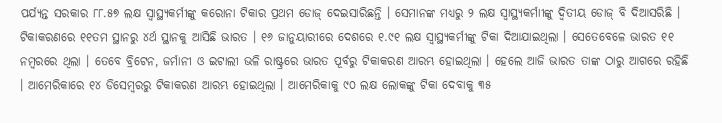ପର୍ଯ୍ୟନ୍ତ ସରକାର ୮୮.୫୭ ଲକ୍ଷ ସ୍ୱାସ୍ଥ୍ୟକର୍ମୀଙ୍କୁ କରୋନା ଟିକାର ପ୍ରଥମ ଡୋଜ୍ ଦେଇସାରିଛନ୍ତି । ସେମାନଙ୍କ ମଧ୍ୟରୁ ୨ ଲକ୍ଷ ସ୍ୱାସ୍ଥ୍ୟକର୍ମାୀଙ୍କୁ ଦ୍ୱିତୀୟ ଡୋଜ୍ ବି ଦିଆସରିଛି । ଟିକାକରଣରେ ୧୧ତମ ସ୍ଥାନରୁ ୪ର୍ଥ ସ୍ଥାନକୁ ଆସିଛି ଭାରତ । ୧୬ ଜାନୁୟାରୀରେ ଦେଶରେ ୧.୯୧ ଲକ୍ଷ ସ୍ୱାସ୍ଥ୍ୟକର୍ମୀଙ୍କୁ ଟିକା ଦିଆଯାଇଥିଲା । ସେତେବେଳେ ଭାରତ ୧୧ ନମ୍ବରରେ ଥିଲା । ତେବେ ବ୍ରିଟେନ, ଜର୍ମାନୀ ଓ ଇଟାଲୀ ଭଳି ରାଷ୍ଟ୍ରରେ ଭାରତ ପୂର୍ବରୁ ଟିକାକରଣ ଆରମ୍ଭ ହୋଇଥିଲା । ହେଲେ ଆଜି ଭାରତ ତାଙ୍କ ଠାରୁ ଆଗରେ ରହିଛି । ଆମେରିକାରେ ୧୪ ଡିସେମ୍ବରରୁ ଟିକାକରଣ ଆରମ୍ଭ ହୋଇଥିଲା । ଆମେରିକାକୁ ୯୦ ଲକ୍ଷ ଲୋକଙ୍କୁ ଟିକା ଦେବାକୁ ୩୫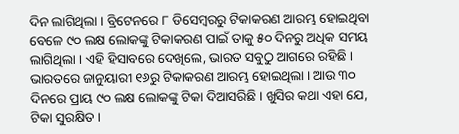ଦିନ ଲାଗିଥିଲା । ବ୍ରିଟେନରେ ୮ ଡିସେମ୍ବରରୁ ଟିକାକରଣ ଆରମ୍ଭ ହୋଇଥିବା ବେଳେ ୯୦ ଲକ୍ଷ ଲୋକଙ୍କୁ ଟିକାକରଣ ପାଇଁ ତାକୁ ୫୦ ଦିନରୁ ଅଧିକ ସମୟ ଲାଗିଥିଲା । ଏହି ହିସାବରେ ଦେଖିଲେ, ଭାରତ ସବୁଠୁ ଆଗରେ ରହିଛି । ଭାରତରେ ଜାନୁୟାରୀ ୧୬ରୁ ଟିକାକରଣ ଆରମ୍ଭ ହୋଇଥିଲା । ଆଉ ୩୦ ଦିନରେ ପ୍ରାୟ ୯୦ ଲକ୍ଷ ଲୋକଙ୍କୁ ଟିକା ଦିଆସରିଛି । ଖୁସିର କଥା ଏହା ଯେ, ଟିକା ସୁରକ୍ଷିତ ।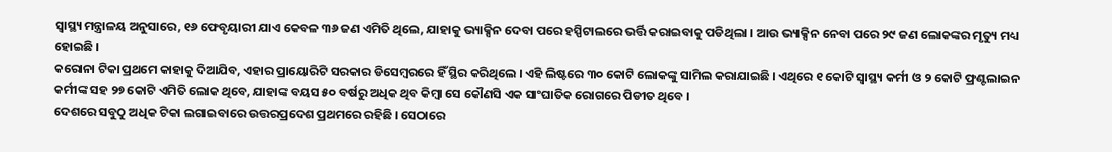ସ୍ୱାସ୍ଥ୍ୟ ମନ୍ତ୍ରାଳୟ ଅନୁସାରେ, ୧୬ ଫେବୃୟାରୀ ଯାଏ କେବଳ ୩୬ ଜଣ ଏମିତି ଥିଲେ, ଯାହାକୁ ଭ୍ୟାକ୍ସିନ ଦେବା ପରେ ହସ୍ପିଟାଲରେ ଭର୍ତ୍ତି କରାଇବାକୁ ପଡିଥିଲା । ଆଉ ଭ୍ୟାକ୍ସିନ ନେବା ପରେ ୨୯ ଜଣ ଲୋକଙ୍କର ମୃତ୍ୟୁ ମଧ୍ୟ ହୋଇଛି ।
କରୋନା ଟିକା ପ୍ରଥମେ କାହାକୁ ଦିଆଯିବ, ଏହାର ପ୍ରାୟୋରିଟି ସରକାର ଡିସେମ୍ବରରେ ହିଁ ସ୍ଥିର କରିଥିଲେ । ଏହି ଲିଷ୍ଟରେ ୩୦ କୋଟି ଲୋକଙ୍କୁ ସାମିଲ କରାଯାଇଛି । ଏଥିରେ ୧ କୋଟି ସ୍ୱାସ୍ଥ୍ୟ କର୍ମୀ ଓ ୨ କୋଟି ଫ୍ରଣ୍ଟଲାଇନ କର୍ମୀଙ୍କ ସହ ୨୭ କୋଟି ଏମିତି ଲୋକ ଥିବେ, ଯାହାଙ୍କ ବୟସ ୫୦ ବର୍ଷରୁ ଅଧିକ ଥିବ କିମ୍ବା ସେ କୌଣସି ଏକ ସାଂଘାତିକ ରୋଗରେ ପିଡୀତ ଥିବେ ।
ଦେଶରେ ସବୁଠୁ ଅଧିକ ଟିକା ଲଗାଇବାରେ ଉତ୍ତରପ୍ରଦେଶ ପ୍ରଥମରେ ରହିଛି । ସେଠାରେ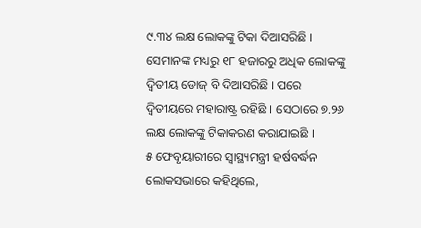୯.୩୪ ଲକ୍ଷ ଲୋକଙ୍କୁ ଟିକା ଦିଆସରିଛି । ସେମାନଙ୍କ ମଧ୍ୟରୁ ୧୮ ହଜାରରୁ ଅଧିକ ଲୋକଙ୍କୁ ଦ୍ୱିତୀୟ ଡୋଜ୍ ବି ଦିଆସରିଛି । ପରେ ଦ୍ୱିତୀୟରେ ମହାରାଷ୍ଟ୍ର ରହିଛି । ସେଠାରେ ୭.୨୬ ଲକ୍ଷ ଲୋକଙ୍କୁ ଟିକାକରଣ କରାଯାଇଛି ।
୫ ଫେବୃୟାରୀରେ ସ୍ୱାସ୍ଥ୍ୟମନ୍ତ୍ରୀ ହର୍ଷବର୍ଦ୍ଧନ ଲୋକସଭାରେ କହିଥିଲେ,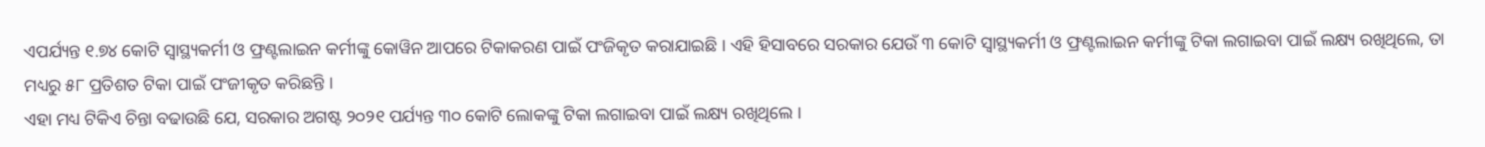ଏପର୍ଯ୍ୟନ୍ତ ୧.୭୪ କୋଟି ସ୍ୱାସ୍ଥ୍ୟକର୍ମୀ ଓ ଫ୍ରଣ୍ଟଲାଇନ କର୍ମୀଙ୍କୁ କୋୱିନ ଆପରେ ଟିକାକରଣ ପାଇଁ ପଂଜିକୃତ କରାଯାଇଛି । ଏହି ହିସାବରେ ସରକାର ଯେଉଁ ୩ କୋଟି ସ୍ୱାସ୍ଥ୍ୟକର୍ମୀ ଓ ଫ୍ରଣ୍ଟଲାଇନ କର୍ମୀଙ୍କୁ ଟିକା ଲଗାଇବା ପାଇଁ ଲକ୍ଷ୍ୟ ରଖିଥିଲେ, ତା ମଧ୍ୟରୁ ୫୮ ପ୍ରତିଶତ ଟିକା ପାଇଁ ପଂଜୀକୃତ କରିଛନ୍ତି ।
ଏହା ମଧ୍ୟ ଟିକିଏ ଚିନ୍ତା ବଢାଉଛି ଯେ, ସରକାର ଅଗଷ୍ଟ ୨୦୨୧ ପର୍ଯ୍ୟନ୍ତ ୩୦ କୋଟି ଲୋକଙ୍କୁ ଟିକା ଲଗାଇବା ପାଇଁ ଲକ୍ଷ୍ୟ ରଖିଥିଲେ ।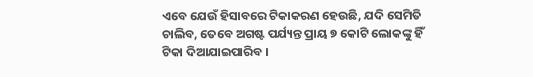ଏବେ ଯେଉଁ ହିସାବରେ ଟିକାକରଣ ହେଉଛି, ଯଦି ସେମିତି ଚାଲିବ, ତେବେ ଅଗଷ୍ଟ ପର୍ଯ୍ୟନ୍ତ ପ୍ରାୟ ୭ କୋଟି ଲୋକଙ୍କୁ ହିଁ ଟିକା ଦିଆଯାଇପାରିବ ।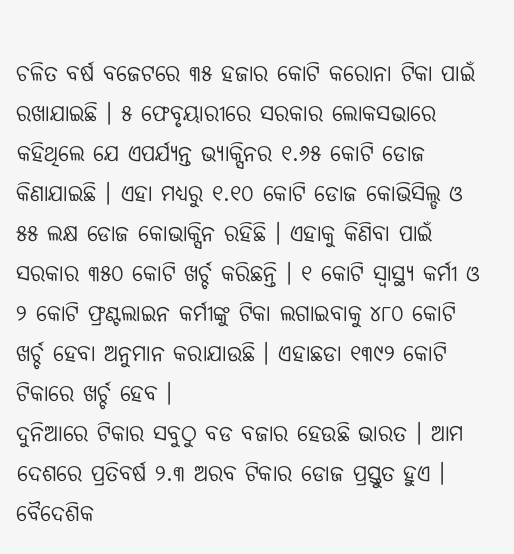ଚଳିତ ବର୍ଷ ବଜେଟରେ ୩୫ ହଜାର କୋଟି କରୋନା ଟିକା ପାଇଁ ରଖାଯାଇଛି । ୫ ଫେବୃୟାରୀରେ ସରକାର ଲୋକସଭାରେ କହିଥିଲେ ଯେ ଏପର୍ଯ୍ୟନ୍ତ ଭ୍ୟାକ୍ସିନର ୧.୬୫ କୋଟି ଡୋଜ କିଣାଯାଇଛି । ଏହା ମଧ୍ୟରୁ ୧.୧୦ କୋଟି ଡୋଜ କୋଭିସିଲ୍ଡ ଓ ୫୫ ଲକ୍ଷ ଡୋଜ କୋଭାକ୍ସିନ ରହିଛି । ଏହାକୁ କିଣିବା ପାଇଁ ସରକାର ୩୫୦ କୋଟି ଖର୍ଚ୍ଚ କରିଛନ୍ତି । ୧ କୋଟି ସ୍ୱାସ୍ଥ୍ୟ କର୍ମୀ ଓ ୨ କୋଟି ଫ୍ରଣ୍ଟଲାଇନ କର୍ମୀଙ୍କୁ ଟିକା ଲଗାଇବାକୁ ୪୮୦ କୋଟି ଖର୍ଚ୍ଚ ହେବା ଅନୁମାନ କରାଯାଉଛି । ଏହାଛଡା ୧୩୯୨ କୋଟି ଟିକାରେ ଖର୍ଚ୍ଚ ହେବ ।
ଦୁନିଆରେ ଟିକାର ସବୁଠୁ ବଡ ବଜାର ହେଉଛି ଭାରତ । ଆମ ଦେଶରେ ପ୍ରତିବର୍ଷ ୨.୩ ଅରବ ଟିକାର ଡୋଜ ପ୍ରସ୍ତୁତ ହୁଏ । ବୈଦେଶିକ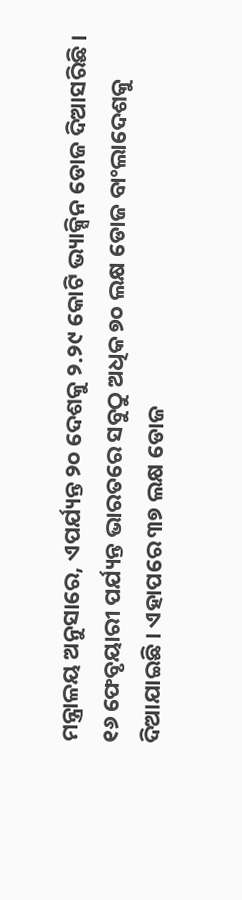ମନ୍ତ୍ରାଳୟ ଅନୁସାରେ, ଏପର୍ଯ୍ୟନ୍ତ ୨୦ ଦେଶକୁ ୨.୨୯ କୋଟି ଭ୍ୟାକ୍ସିନ ଡୋଜ ଦିଆସରିଛି । ୧୬ ଫେବୃୟାରୀ ପର୍ଯ୍ୟନ୍ତ ଭାରତରେ ସବୁଠୁ ଅଧିକ ୭୦ ଲକ୍ଷ ଡୋଜ ବାଂଲାଦେଶକୁ ଦିଆଯାଇଛି । ଏହାପରେ ୩୭ ଲକ୍ଷ ଡୋଜ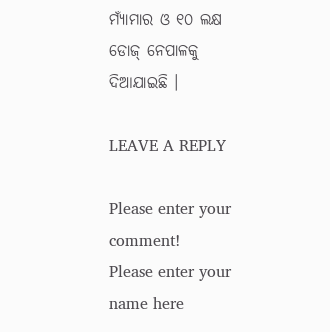ମ୍ୟାଁମାର ଓ ୧୦ ଲକ୍ଷ ଡୋଜ୍ ନେପାଳକୁ ଦିଆଯାଇଛି ।

LEAVE A REPLY

Please enter your comment!
Please enter your name here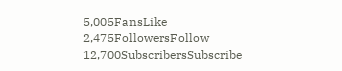5,005FansLike
2,475FollowersFollow
12,700SubscribersSubscribe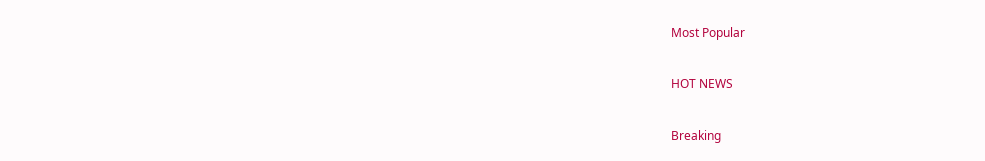Most Popular

HOT NEWS

Breaking